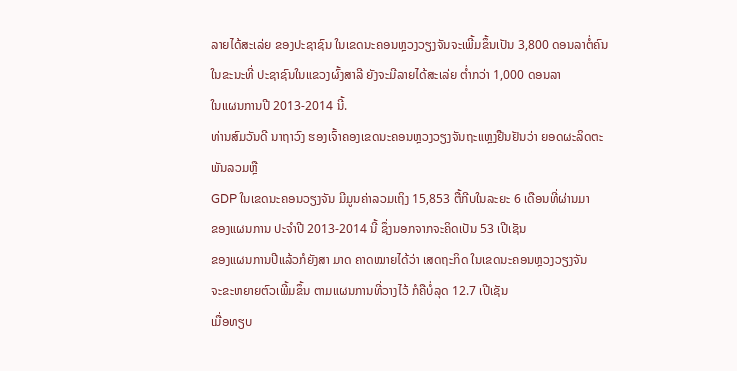ລາຍໄດ້ສະເລ່ຍ ຂອງປະຊາຊົນ ໃນເຂດນະຄອນຫຼວງວຽງຈັນຈະເພີ້ມຂຶ້ນເປັນ 3,800 ດອນລາຕໍ່ຄົນ
ໃນຂະນະທີ່ ປະຊາຊົນໃນແຂວງຜົ້ງສາລີ ຍັງຈະມີລາຍໄດ້ສະເລ່ຍ ຕ່ຳກວ່າ 1,000 ດອນລາ
ໃນແຜນການປີ 2013-2014 ນີ້.
ທ່ານສົມວັນດີ ນາຖາວົງ ຮອງເຈົ້າຄອງເຂດນະຄອນຫຼວງວຽງຈັນຖະແຫຼງຢືນຢັນວ່າ ຍອດຜະລິດຕະພັນລວມຫຼື
GDP ໃນເຂດນະຄອນວຽງຈັນ ມີມູນຄ່າລວມເຖິງ 15,853 ຕື້ກີບໃນລະຍະ 6 ເດືອນທີ່ຜ່ານມາ
ຂອງແຜນການ ປະຈຳປີ 2013-2014 ນີ້ ຊຶ່ງນອກຈາກຈະຄິດເປັນ 53 ເປີເຊັນ
ຂອງແຜນການປີແລ້ວກໍຍັງສາ ມາດ ຄາດໝາຍໄດ້ວ່າ ເສດຖະກິດ ໃນເຂດນະຄອນຫຼວງວຽງຈັນ
ຈະຂະຫຍາຍຕົວເພີ້ມຂຶ້ນ ຕາມແຜນການທີ່ວາງໄວ້ ກໍຄືບໍ່ລຸດ 12.7 ເປີເຊັນ
ເມື່ອທຽບ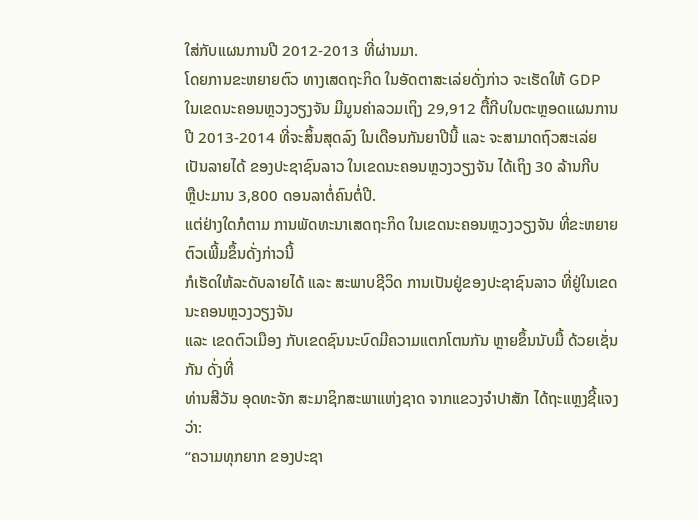ໃສ່ກັບແຜນການປີ 2012-2013 ທີ່ຜ່ານມາ.
ໂດຍການຂະຫຍາຍຕົວ ທາງເສດຖະກິດ ໃນອັດຕາສະເລ່ຍດັ່ງກ່າວ ຈະເຮັດໃຫ້ GDP
ໃນເຂດນະຄອນຫຼວງວຽງຈັນ ມີມູນຄ່າລວມເຖິງ 29,912 ຕື້ກີບໃນຕະຫຼອດແຜນການ
ປີ 2013-2014 ທີ່ຈະສິ້ນສຸດລົງ ໃນເດືອນກັນຍາປີນີ້ ແລະ ຈະສາມາດຖົວສະເລ່ຍ
ເປັນລາຍໄດ້ ຂອງປະຊາຊົນລາວ ໃນເຂດນະຄອນຫຼວງວຽງຈັນ ໄດ້ເຖິງ 30 ລ້ານກີບ
ຫຼືປະມານ 3,800 ດອນລາຕໍ່ຄົນຕໍ່ປີ.
ແຕ່ຢ່າງໃດກໍຕາມ ການພັດທະນາເສດຖະກິດ ໃນເຂດນະຄອນຫຼວງວຽງຈັນ ທີ່ຂະຫຍາຍຕົວເພີ້ມຂຶ້ນດັ່ງກ່າວນີ້
ກໍເຮັດໃຫ້ລະດັບລາຍໄດ້ ແລະ ສະພາບຊີວິດ ການເປັນຢູ່ຂອງປະຊາຊົນລາວ ທີ່ຢູ່ໃນເຂດນະຄອນຫຼວງວຽງຈັນ
ແລະ ເຂດຕົວເມືອງ ກັບເຂດຊົນນະບົດມີຄວາມແຕກໂຕນກັນ ຫຼາຍຂຶ້ນນັບມື້ ດ້ວຍເຊັ່ນກັນ ດັ່ງທີ່
ທ່ານສີວັນ ອຸດທະຈັກ ສະມາຊິກສະພາແຫ່ງຊາດ ຈາກແຂວງຈຳປາສັກ ໄດ້ຖະແຫຼງຊີ້ແຈງວ່າ:
“ຄວາມທຸກຍາກ ຂອງປະຊາ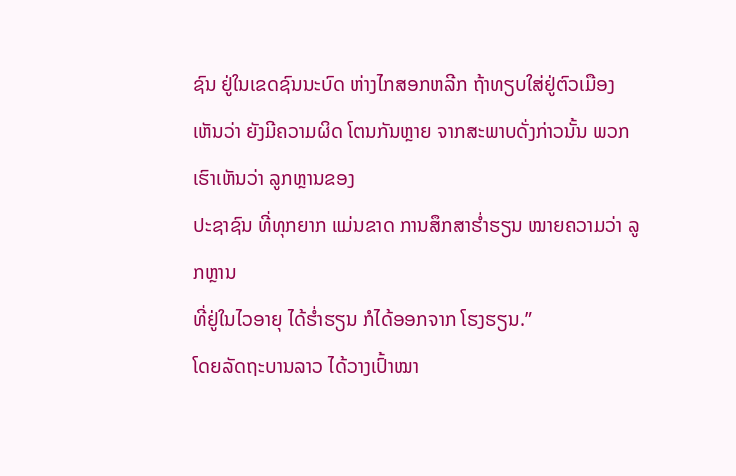ຊົນ ຢູ່ໃນເຂດຊົນນະບົດ ຫ່າງໄກສອກຫລີກ ຖ້າທຽບໃສ່ຢູ່ຕົວເມືອງ
ເຫັນວ່າ ຍັງມີຄວາມຜິດ ໂຕນກັນຫຼາຍ ຈາກສະພາບດັ່ງກ່າວນັ້ນ ພວກເຮົາເຫັນວ່າ ລູກຫຼານຂອງ
ປະຊາຊົນ ທີ່ທຸກຍາກ ແມ່ນຂາດ ການສຶກສາຮ່ຳຮຽນ ໝາຍຄວາມວ່າ ລູກຫຼານ
ທີ່ຢູ່ໃນໄວອາຍຸ ໄດ້ຮ່ຳຮຽນ ກໍໄດ້ອອກຈາກ ໂຮງຮຽນ.”
ໂດຍລັດຖະບານລາວ ໄດ້ວາງເປົ້າໝາ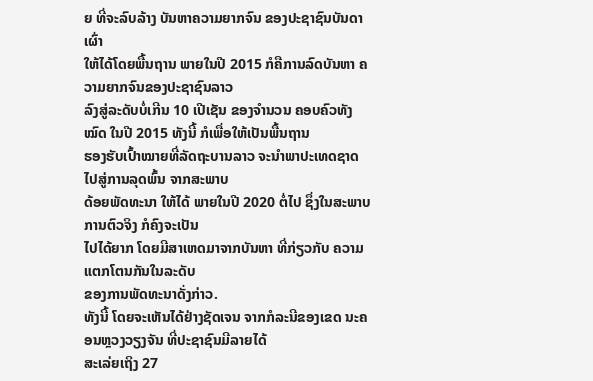ຍ ທີ່ຈະລົບລ້າງ ບັນຫາຄວາມຍາກຈົນ ຂອງປະຊາຊົນບັນດາເຜົ່າ
ໃຫ້ໄດ້ໂດຍພື້ນຖານ ພາຍໃນປີ 2015 ກໍຄືການລົດບັນຫາ ຄວາມຍາກຈົນຂອງປະຊາຊົນລາວ
ລົງສູ່ລະດັບບໍ່ເກີນ 10 ເປີເຊັນ ຂອງຈຳນວນ ຄອບຄົວທັງໝົດ ໃນປີ 2015 ທັງນີ້ ກໍເພື່ອໃຫ້ເປັນພື້ນຖານ
ຮອງຮັບເປົ້າໝາຍທີ່ລັດຖະບານລາວ ຈະນຳພາປະເທດຊາດ ໄປສູ່ການລຸດພົ້ນ ຈາກສະພາບ
ດ້ອຍພັດທະນາ ໃຫ້ໄດ້ ພາຍໃນປີ 2020 ຕໍ່ໄປ ຊຶ່ງໃນສະພາບການຕົວຈິງ ກໍຄົງຈະເປັນ
ໄປໄດ້ຍາກ ໂດຍມີສາເຫດມາຈາກບັນຫາ ທີ່ກ່ຽວກັບ ຄວາມແຕກໂຕນກັນໃນລະດັບ
ຂອງການພັດທະນາດັ່ງກ່າວ.
ທັງນີ້ ໂດຍຈະເຫັນໄດ້ຢ່າງຊັດເຈນ ຈາກກໍລະນີຂອງເຂດ ນະຄອນຫຼວງວຽງຈັນ ທີ່ປະຊາຊົນມີລາຍໄດ້
ສະເລ່ຍເຖິງ 27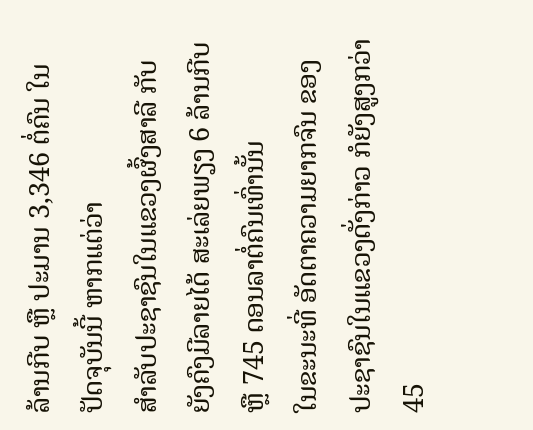ລ້ານກີບ ຫຼື ປະມານ 3,346 ຕໍ່ຄົນ ໃນປັດຈຸບັນນີ້ ຫາກແຕ່ວ່າ
ສຳລັບປະຊາຊົນໃນແຂວງຜົ້ງສາລີ ກັບຍັງຄົງມີລາຍໄດ້ ສະເລ່ຍພຽງ 6 ລ້ານກີບ ຫຼື 745 ດອນລາຕໍ່ຄົນເທົ່ານັ້ນ
ໃນຂະນະທີ່ ອັດຕາຄວາມຍາກຈົນ ຂອງປະຊາຊົນໃນແຂວງດັ່ງກ່າວ ກໍຍັງສູງກວ່າ 45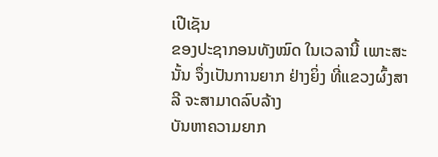ເປີເຊັນ
ຂອງປະຊາກອນທັງໝົດ ໃນເວລານີ້ ເພາະສະນັ້ນ ຈຶ່ງເປັນການຍາກ ຢ່າງຍິ່ງ ທີ່ແຂວງຜົ້ງສາລີ ຈະສາມາດລົບລ້າງ
ບັນຫາຄວາມຍາກ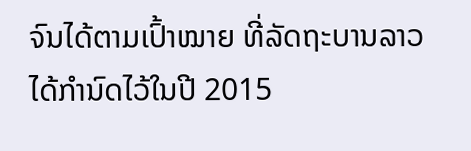ຈົນໄດ້ຕາມເປົ້າໝາຍ ທີ່ລັດຖະບານລາວ ໄດ້ກຳນົດໄວ້ໃນປີ 2015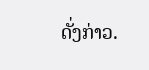ດັ່ງກ່າວ.